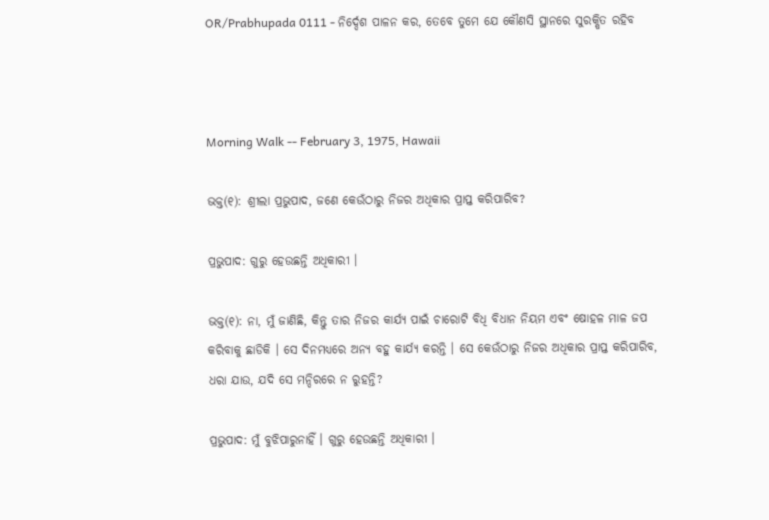OR/Prabhupada 0111 - ନିର୍ଦ୍ଦେଶ ପାଳନ କର, ତେବେ ତୁମେ ଯେ କୌଣସି ସ୍ଥାନରେ ସୁରକ୍ଷିତ ରହିବ



Morning Walk -- February 3, 1975, Hawaii

ଭକ୍ତ(୧): ଶ୍ରୀଲା ପ୍ରଭୁପାଦ, ଜଣେ କେଉଁଠାରୁ ନିଜର ଅଧିକାର ପ୍ରାପ୍ତ କରିପାରିବ?

ପ୍ରଭୁପାଦ: ଗୁରୁ ହେଉଛନ୍ତି ଅଧିକାରୀ ।

ଭକ୍ତ(୧): ନା, ମୁଁ ଜାଣିଛି, କିନ୍ତୁ ତାର ନିଜର କାର୍ଯ୍ୟ ପାଇଁ ଚାରୋଟି ବିଧି ବିଧାନ ନିୟମ ଏବଂ ଷୋହଳ ମାଳ ଜପ କରିବାକୁ ଛାଡିକି । ସେ ଦିନମଧ୍ୟରେ ଅନ୍ୟ ବହୁ କାର୍ଯ୍ୟ କରନ୍ତି । ସେ କେଉଁଠାରୁ ନିଜର ଅଧିକାର ପ୍ରାପ୍ତ କରିପାରିବ, ଧରା ଯାଉ, ଯଦି ସେ ମନ୍ଦିରରେ ନ ରୁହନ୍ତି?

ପ୍ରଭୁପାଦ: ମୁଁ ବୁଝିପାରୁନାହିଁ । ଗୁରୁ ହେଉଛନ୍ତି ଅଧିକାରୀ ।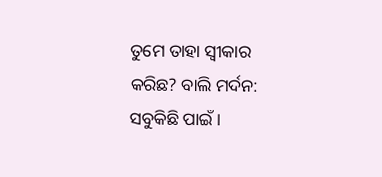ତୁମେ ତାହା ସ୍ଵୀକାର କରିଛ? ବାଲି ମର୍ଦନ: ସବୁକିଛି ପାଇଁ ।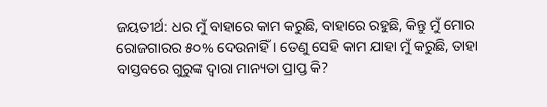ଜୟତୀର୍ଥ: ଧର ମୁଁ ବାହାରେ କାମ କରୁଛି, ବାହାରେ ରହୁଛି, କିନ୍ତୁ ମୁଁ ମୋର ରୋଜଗାରର ୫୦% ଦେଉନାହିଁ । ତେଣୁ ସେହି କାମ ଯାହା ମୁଁ କରୁଛି, ତାହା ବାସ୍ତବରେ ଗୁରୁଙ୍କ ଦ୍ଵାରା ମାନ୍ୟତା ପ୍ରାପ୍ତ କି?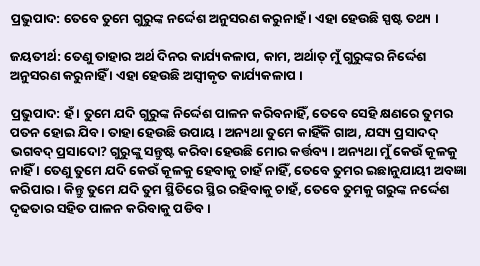ପ୍ରଭୁପାଦ: ତେବେ ତୁମେ ଗୁରୁଙ୍କ ନର୍ଦ୍ଦେଶ ଅନୁସରଣ କରୁନାହଁ । ଏହା ହେଉଛି ସ୍ପଷ୍ଟ ତଥ୍ୟ ।

ଜୟତୀର୍ଥ: ତେଣୁ ତାହାର ଅର୍ଥ ଦିନର କାର୍ଯ୍ୟକଳାପ, କାମ, ଅର୍ଥାତ୍ ମୁଁ ଗୁରୁଙ୍କର ନିର୍ଦ୍ଦେଶ ଅନୁସରଣ କରୁନାହିଁ । ଏହା ହେଉଛି ଅସ୍ଵୀକୃତ କାର୍ଯ୍ୟକଳାପ ।

ପ୍ରଭୁପାଦ: ହଁ । ତୁମେ ଯଦି ଗୁରୁଙ୍କ ନିର୍ଦ୍ଦେଶ ପାଳନ କରିବନାହିଁ, ତେବେ ସେହି କ୍ଷଣରେ ତୁମର ପତନ ହୋଇ ଯିବ । ତାହା ହେଉଛି ଉପାୟ । ଅନ୍ୟଥା ତୁମେ କାହିଁକି ଗାଅ, ଯସ୍ୟ ପ୍ରସାଦଦ୍ ଭଗବଦ୍ ପ୍ରସାଦୋ? ଗୁରୁଙ୍କୁ ସନ୍ତୁଷ୍ଟ କରିବା ହେଉଛି ମୋର କର୍ତ୍ତବ୍ୟ । ଅନ୍ୟଥା ମୁଁ କେଉଁ କୂଳକୁ ନାହିଁ । ତେଣୁ ତୁମେ ଯଦି କେଉଁ କୂଳକୁ ହେବାକୁ ଚାହଁ ନାହିଁ, ତେବେ ତୁମର ଇଛାନୁଯାୟୀ ଅବଜ୍ଞା କରିପାର । କିନ୍ତୁ ତୁମେ ଯଦି ତୁମ ସ୍ଥିତିରେ ସ୍ଥିର ରହିବାକୁ ଚାହଁ, ତେବେ ତୁମକୁ ଗରୁଙ୍କ ନର୍ଦ୍ଦେଶ ଦୃଢତାର ସହିତ ପାଳନ କରିବାକୁ ପଡିବ ।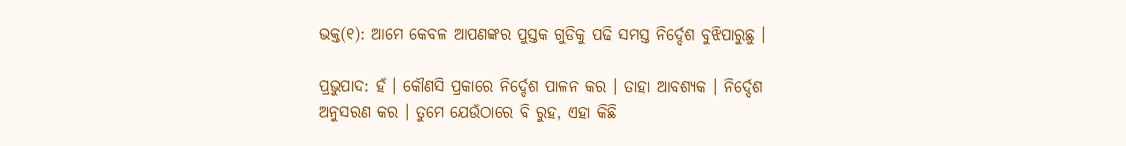ଭକ୍ତ(୧): ଆମେ କେବଳ ଆପଣଙ୍କର ପୁସ୍ତକ ଗୁଡିକୁ ପଢି ସମସ୍ତ ନିର୍ଦ୍ଦେଶ ବୁଝିପାରୁଛୁ ।

ପ୍ରଭୁପାଦ: ହଁ । କୌଣସି ପ୍ରକାରେ ନିର୍ଦ୍ଦେଶ ପାଳନ କର । ତାହା ଆବଶ୍ୟକ । ନିର୍ଦ୍ଦେଶ ଅନୁସରଣ କର । ତୁମେ ଯେଉଁଠାରେ ବି ରୁହ, ଏହା କିଛି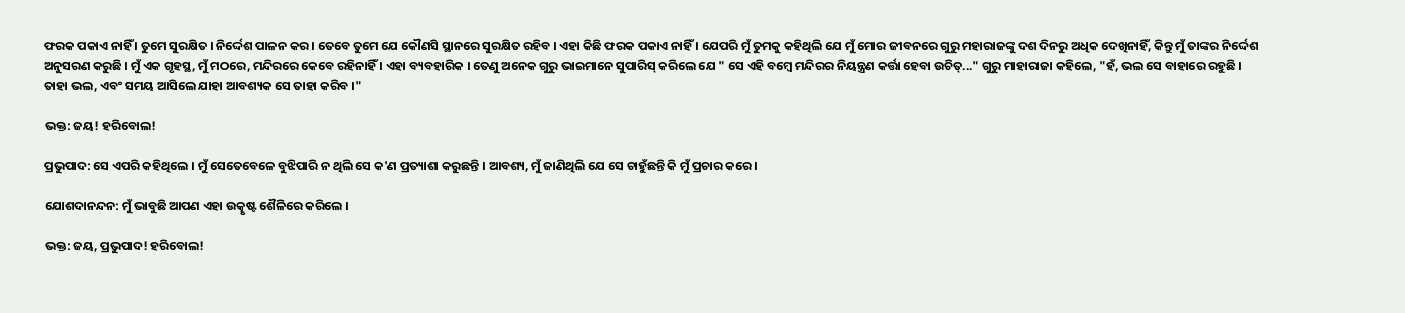ଫରକ ପକାଏ ନାହିଁ । ତୁମେ ସୁରକ୍ଷିତ । ନିର୍ଦ୍ଦେଶ ପାଳନ କର । ତେବେ ତୁମେ ଯେ କୌଣସି ସ୍ଥାନରେ ସୁରକ୍ଷିତ ରହିବ । ଏହା କିଛି ଫରକ ପକାଏ ନାହିଁ । ଯେପରି ମୁଁ ତୁମକୁ କହିଥିଲି ଯେ ମୁଁ ମୋର ଜୀବନରେ ଗୁରୁ ମହାରାଜଙ୍କୁ ଦଶ ଦିନରୁ ଅଧିକ ଦେଖିନାହିଁ, କିନ୍ତୁ ମୁଁ ତାଙ୍କର ନିର୍ଦ୍ଦେଶ ଅନୁସରଣ କରୁଛି । ମୁଁ ଏକ ଗୃହସ୍ଥ, ମୁଁ ମଠରେ, ମନ୍ଦିରରେ କେବେ ରହିନାହିଁ । ଏହା ବ୍ୟବହାରିକ । ତେଣୁ ଅନେକ ଗୁରୁ ଭାଇମାନେ ସୁପାରିସ୍ କରିଲେ ଯେ " ସେ ଏହି ବମ୍ଵେ ମନ୍ଦିରର ନିୟନ୍ତ୍ରଣ କର୍ତ୍ତା ହେବା ଉଚିତ୍..." ଗୁରୁ ମାହାରାଜା କହିଲେ, "ହଁ, ଭଲ ସେ ବାହାରେ ରହୁଛି । ତାହା ଭଲ, ଏବଂ ସମୟ ଆସିଲେ ଯାହା ଆବଶ୍ୟକ ସେ ତାହା କରିବ ।"

ଭକ୍ତ: ଜୟ! ହରିବୋଲ!

ପ୍ରଭୁପାଦ: ସେ ଏପରି କହିଥିଲେ । ମୁଁ ସେତେବେଳେ ବୁଝିପାରି ନ ଥିଲି ସେ କ'ଣ ପ୍ରତ୍ୟାଶା କରୁଛନ୍ତି । ଆବଶ୍ୟ, ମୁଁ ଜାଣିଥିଲି ଯେ ସେ ଚାହୁଁଛନ୍ତି କି ମୁଁ ପ୍ରଚାର କରେ ।

ଯୋଶଦାନନ୍ଦନ: ମୁଁ ଭାବୁଛି ଆପଣ ଏହା ଉତ୍କୃଷ୍ଟ ଶୈଳିରେ କରିଲେ ।

ଭକ୍ତ: ଜୟ, ପ୍ରଭୁପାଦ! ହରିବୋଲ!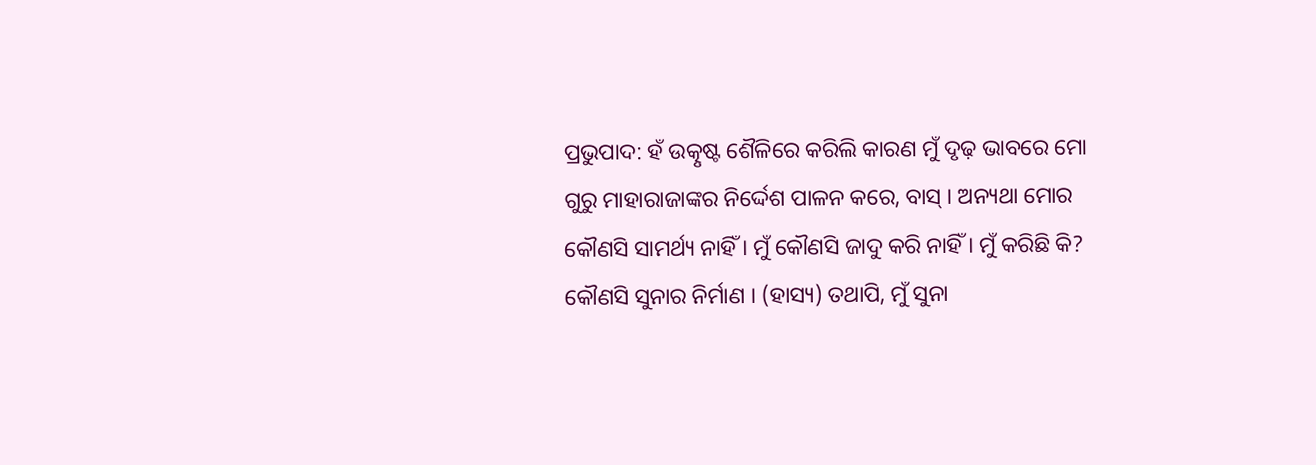ପ୍ରଭୁପାଦ: ହଁ ଉତ୍କୃଷ୍ଟ ଶୈଳିରେ କରିଲି କାରଣ ମୁଁ ଦୃଢ଼ ଭାବରେ ମୋ ଗୁରୁ ମାହାରାଜାଙ୍କର ନିର୍ଦ୍ଦେଶ ପାଳନ କରେ, ବାସ୍ । ଅନ୍ୟଥା ମୋର କୌଣସି ସାମର୍ଥ୍ୟ ନାହିଁ । ମୁଁ କୌଣସି ଜାଦୁ କରି ନାହିଁ । ମୁଁ କରିଛି କି? କୌଣସି ସୁନାର ନିର୍ମାଣ । (ହାସ୍ୟ) ତଥାପି, ମୁଁ ସୁନା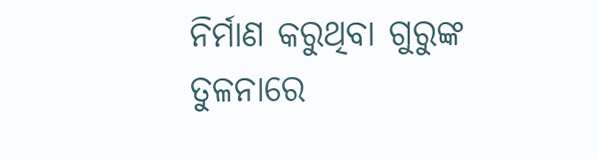ନିର୍ମାଣ କରୁଥିବା ଗୁରୁଙ୍କ ତୁଳନାରେ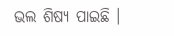ଭଲ ଶିଷ୍ୟ ପାଇଛି ।